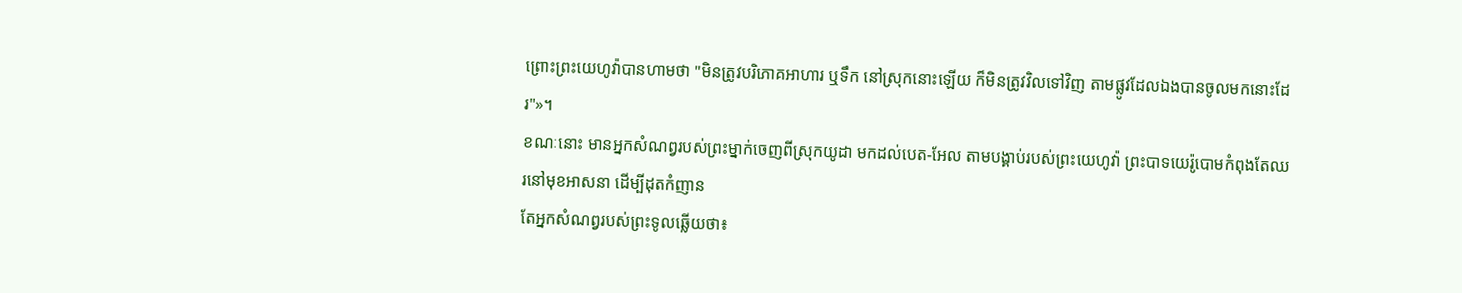ព្រោះព្រះយេហូវ៉ាបានហាមថា "មិនត្រូវបរិភោគអាហារ ឬទឹក នៅស្រុកនោះឡើយ ក៏មិនត្រូវវិលទៅវិញ តាមផ្លូវដែលឯងបានចូលមកនោះដែរ"»។
ខណៈនោះ មានអ្នកសំណព្វរបស់ព្រះម្នាក់ចេញពីស្រុកយូដា មកដល់បេត-អែល តាមបង្គាប់របស់ព្រះយេហូវ៉ា ព្រះបាទយេរ៉ូបោមកំពុងតែឈរនៅមុខអាសនា ដើម្បីដុតកំញាន
តែអ្នកសំណព្វរបស់ព្រះទូលឆ្លើយថា៖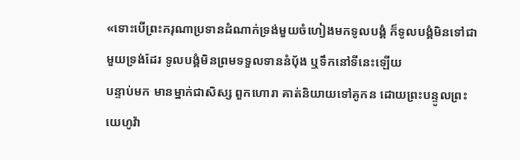«ទោះបើព្រះករុណាប្រទានដំណាក់ទ្រង់មួយចំហៀងមកទូលបង្គំ ក៏ទូលបង្គំមិនទៅជាមួយទ្រង់ដែរ ទូលបង្គំមិនព្រមទទួលទាននំបុ័ង ឬទឹកនៅទីនេះឡើយ
បន្ទាប់មក មានម្នាក់ជាសិស្ស ពួកហោរា គាត់និយាយទៅគូកន ដោយព្រះបន្ទូលព្រះយេហូវ៉ា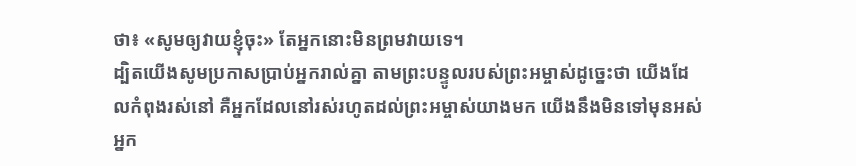ថា៖ «សូមឲ្យវាយខ្ញុំចុះ» តែអ្នកនោះមិនព្រមវាយទេ។
ដ្បិតយើងសូមប្រកាសប្រាប់អ្នករាល់គ្នា តាមព្រះបន្ទូលរបស់ព្រះអម្ចាស់ដូច្នេះថា យើងដែលកំពុងរស់នៅ គឺអ្នកដែលនៅរស់រហូតដល់ព្រះអម្ចាស់យាងមក យើងនឹងមិនទៅមុនអស់អ្នក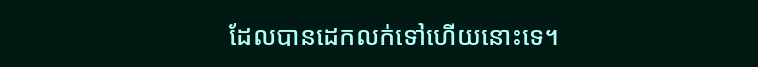ដែលបានដេកលក់ទៅហើយនោះទេ។